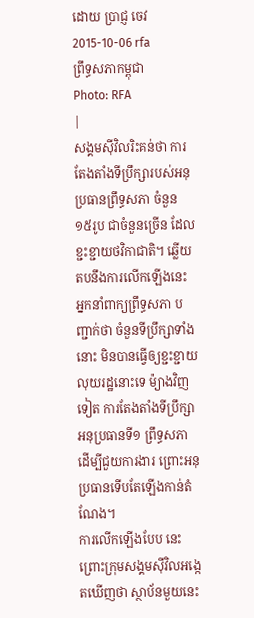ដោយ ប្រាជ្ញ ចេវ
2015-10-06 rfa
ព្រឹទ្ធសភាកម្ពុជា
Photo: RFA
|
សង្គមស៊ីវិលរិះគន់ថា ការតែងតាំងទីប្រឹក្សារបស់អនុប្រធានព្រឹទ្ធសភា ចំនួន ១៥រូប ជាចំនួនច្រើន ដែលខ្ជះខ្ជាយថវិកាជាតិ។ ឆ្លើយតបនឹងការលើកឡើងនេះ អ្នកនាំពាក្យព្រឹទ្ធសភា បញ្ជាក់ថា ចំនួនទីប្រឹក្សាទាំងនោះ មិនបានធ្វើឲ្យខ្ជះខ្ជាយលុយរដ្ឋនោះទេ ម៉្យាងវិញទៀត ការតែងតាំងទីប្រឹក្សាអនុប្រធានទី១ ព្រឹទ្ធសភា ដើម្បីជួយការងារ ព្រោះអនុប្រធានទើបតែឡើងកាន់តំណែង។
ការលើកឡើងបែប នេះ ព្រោះក្រុមសង្គមស៊ីវិលអង្កេតឃើញថា ស្ថាប័នមួយនេះ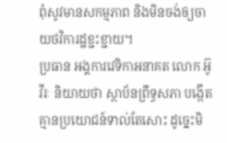ពុំសូវមានសកម្មភាព និងមិនចង់ឲ្យចាយថវិការដ្ឋខ្ជះខ្ជាយ។
ប្រធាន អង្គការវេទិកាអនាគត លោក អ៊ូ វីរៈ និយាយថា ស្ថាប័នព្រឹទ្ធសភា បង្កើតគ្មានប្រយោជន៍ទាល់តែសោះ ដូច្នេះមិ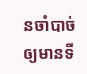នចាំបាច់ឲ្យមានទី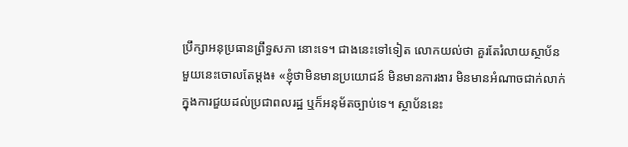ប្រឹក្សាអនុប្រធានព្រឹទ្ធសភា នោះទេ។ ជាងនេះទៅទៀត លោកយល់ថា គួរតែរំលាយស្ថាប័នមួយនេះចោលតែម្តង៖ «ខ្ញុំថាមិនមានប្រយោជន៍ មិនមានការងារ មិនមានអំណាចជាក់លាក់ ក្នុងការជួយដល់ប្រជាពលរដ្ឋ ឬក៏អនុម័តច្បាប់ទេ។ ស្ថាប័ននេះ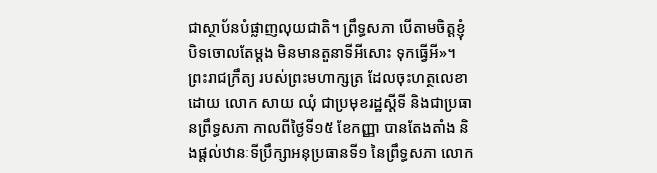ជាស្ថាប័នបំផ្លាញលុយជាតិ។ ព្រឹទ្ធសភា បើតាមចិត្តខ្ញុំ បិទចោលតែម្តង មិនមានតួនាទីអីសោះ ទុកធ្វើអី»។
ព្រះរាជក្រឹត្យ របស់ព្រះមហាក្សត្រ ដែលចុះហត្ថលេខាដោយ លោក សាយ ឈុំ ជាប្រមុខរដ្ឋស្តីទី និងជាប្រធានព្រឹទ្ធសភា កាលពីថ្ងៃទី១៥ ខែកញ្ញា បានតែងតាំង និងផ្តល់ឋានៈទីប្រឹក្សាអនុប្រធានទី១ នៃព្រឹទ្ធសភា លោក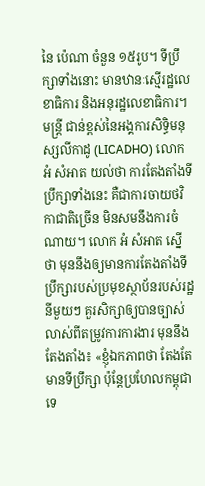នៃ ប៉េណា ចំនួន ១៥រូប។ ទីប្រឹក្សាទាំងនោះ មានឋានៈស្មើរដ្ឋលេខាធិការ និងអនុរដ្ឋលេខាធិការ។
មន្ត្រី ជាន់ខ្ពស់នៃអង្គការសិទ្ធិមនុស្សលីកាដូ (LICADHO) លោក អំ សំអាត យល់ថា ការតែងតាំងទីប្រឹក្សាទាំងនេះ គឺជាការចាយថវិកាជាតិច្រើន មិនសមនឹងការចំណាយ។ លោក អំ សំអាត ស្នើថា មុននឹងឲ្យមានការតែងតាំងទីប្រឹក្សារបស់ប្រមុខស្ថាប័នរបស់រដ្ឋ នីមួយៗ គួរសិក្សាឲ្យបានច្បាស់លាស់ពីតម្រូវការការងារ មុននឹងតែងតាំង៖ «ខ្ញុំឯកភាពថា តែងតែមានទីប្រឹក្សា ប៉ុន្តែប្រហែលកម្ពុជា ទេ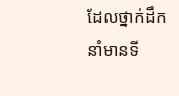ដែលថ្នាក់ដឹកនាំមានទី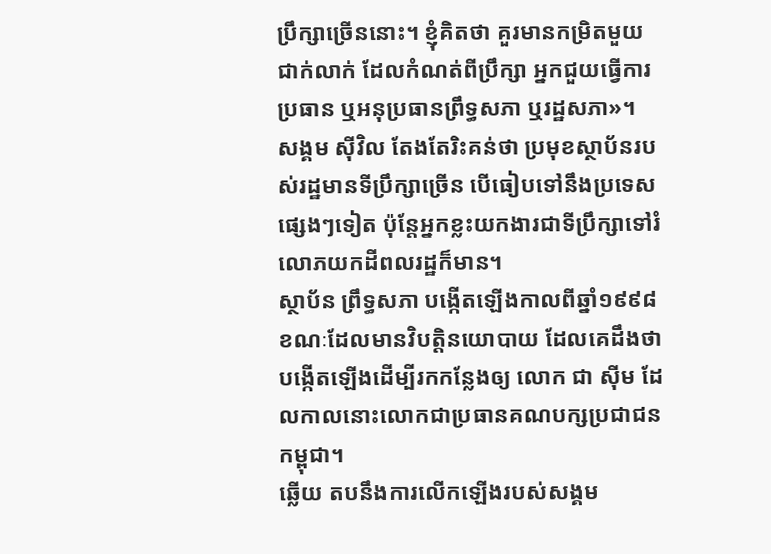ប្រឹក្សាច្រើននោះ។ ខ្ញុំគិតថា គួរមានកម្រិតមួយជាក់លាក់ ដែលកំណត់ពីប្រឹក្សា អ្នកជួយធ្វើការប្រធាន ឬអនុប្រធានព្រឹទ្ធសភា ឬរដ្ឋសភា»។
សង្គម ស៊ីវិល តែងតែរិះគន់ថា ប្រមុខស្ថាប័នរបស់រដ្ឋមានទីប្រឹក្សាច្រើន បើធៀបទៅនឹងប្រទេសផ្សេងៗទៀត ប៉ុន្តែអ្នកខ្លះយកងារជាទីប្រឹក្សាទៅរំលោភយកដីពលរដ្ឋក៏មាន។
ស្ថាប័ន ព្រឹទ្ធសភា បង្កើតឡើងកាលពីឆ្នាំ១៩៩៨ ខណៈដែលមានវិបត្តិនយោបាយ ដែលគេដឹងថា បង្កើតឡើងដើម្បីរកកន្លែងឲ្យ លោក ជា ស៊ីម ដែលកាលនោះលោកជាប្រធានគណបក្សប្រជាជនកម្ពុជា។
ឆ្លើយ តបនឹងការលើកឡើងរបស់សង្គម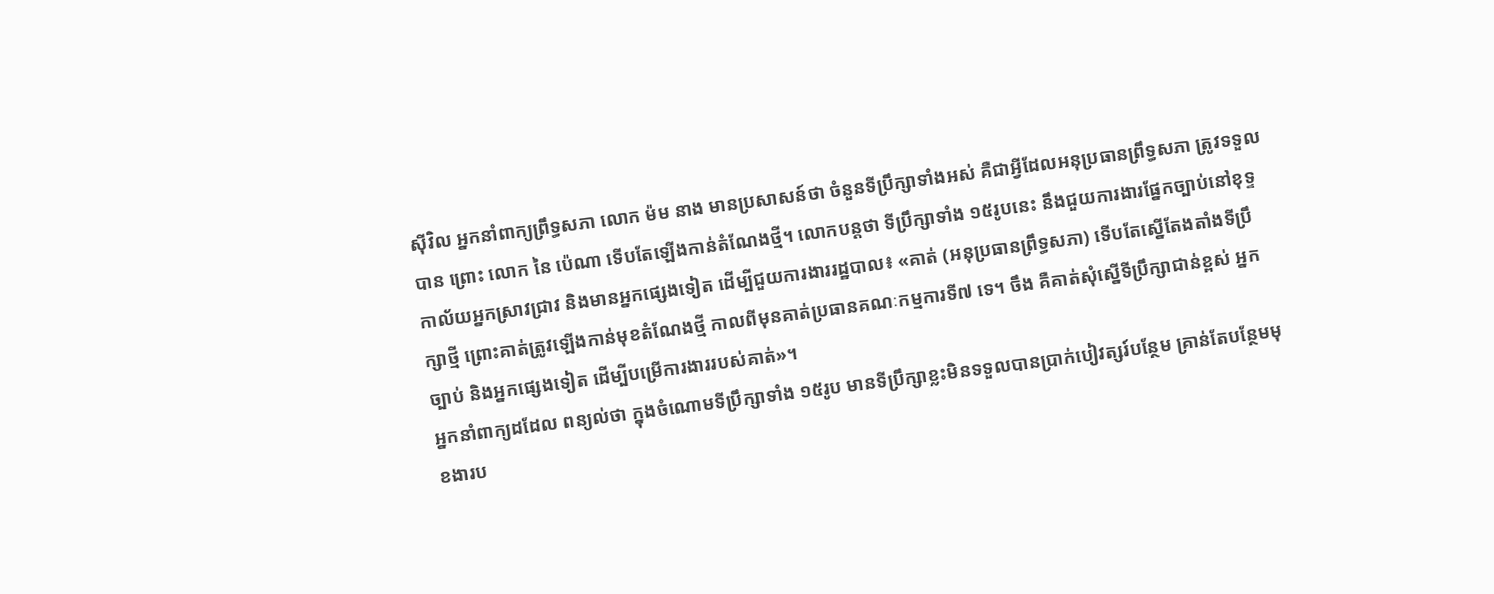ស៊ីវិល អ្នកនាំពាក្យព្រឹទ្ធសភា លោក ម៉ម នាង មានប្រសាសន៍ថា ចំនួនទីប្រឹក្សាទាំងអស់ គឺជាអ្វីដែលអនុប្រធានព្រឹទ្ធសភា ត្រូវទទួលបាន ព្រោះ លោក នៃ ប៉េណា ទើបតែឡើងកាន់តំណែងថ្មី។ លោកបន្តថា ទីប្រឹក្សាទាំង ១៥រូបនេះ នឹងជួយការងារផ្នែកច្បាប់នៅខុទ្ទកាល័យអ្នកស្រាវជ្រាវ និងមានអ្នកផ្សេងទៀត ដើម្បីជួយការងាររដ្ឋបាល៖ «គាត់ (អនុប្រធានព្រឹទ្ធសភា) ទើបតែស្នើតែងតាំងទីប្រឹក្សាថ្មី ព្រោះគាត់ត្រូវឡើងកាន់មុខតំណែងថ្មី កាលពីមុនគាត់ប្រធានគណៈកម្មការទី៧ ទេ។ ចឹង គឺគាត់សុំស្នើទីប្រឹក្សាជាន់ខ្ពស់ អ្នកច្បាប់ និងអ្នកផ្សេងទៀត ដើម្បីបម្រើការងាររបស់គាត់»។
អ្នកនាំពាក្យដដែល ពន្យល់ថា ក្នុងចំណោមទីប្រឹក្សាទាំង ១៥រូប មានទីប្រឹក្សាខ្លះមិនទទួលបានប្រាក់បៀវត្សរ៍បន្ថែម គ្រាន់តែបន្ថែមមុខងារប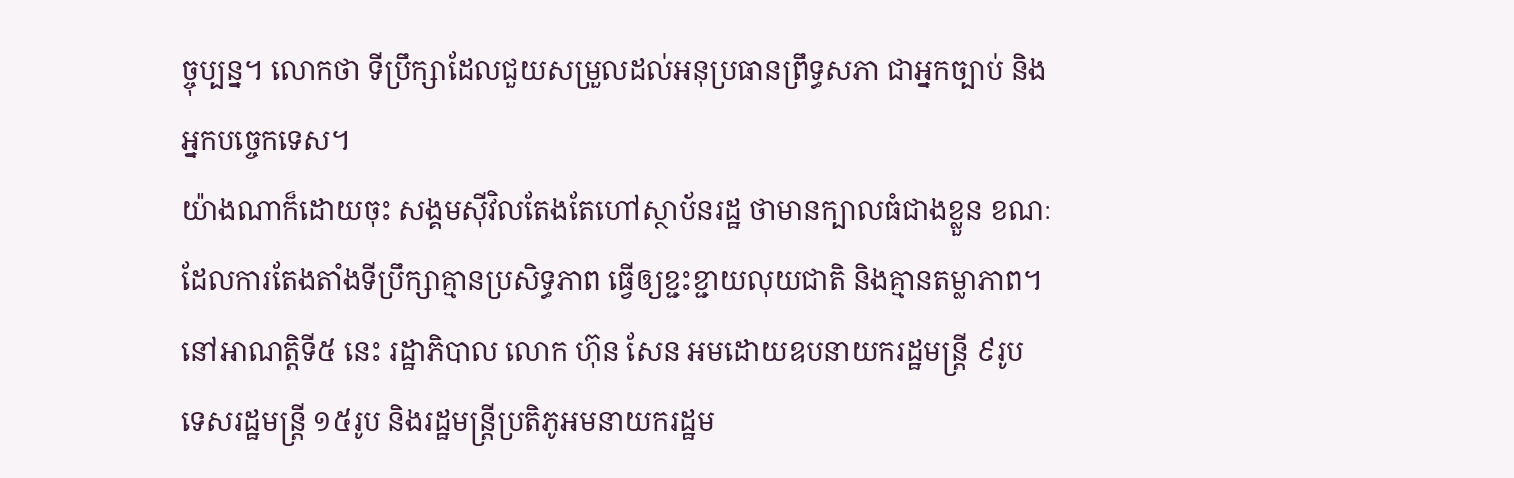ច្ចុប្បន្ន។ លោកថា ទីប្រឹក្សាដែលជួយសម្រួលដល់អនុប្រធានព្រឹទ្ធសភា ជាអ្នកច្បាប់ និងអ្នកបច្ចេកទេស។
យ៉ាងណាក៏ដោយចុះ សង្គមស៊ីវិលតែងតែហៅស្ថាប័នរដ្ឋ ថាមានក្បាលធំជាងខ្លួន ខណៈដែលការតែងតាំងទីប្រឹក្សាគ្មានប្រសិទ្ធភាព ធ្វើឲ្យខ្ជះខ្ជាយលុយជាតិ និងគ្មានតម្លាភាព។ នៅអាណត្តិទី៥ នេះ រដ្ឋាភិបាល លោក ហ៊ុន សែន អមដោយឧបនាយករដ្ឋមន្ត្រី ៩រូប ទេសរដ្ឋមន្ត្រី ១៥រូប និងរដ្ឋមន្ត្រីប្រតិភូអមនាយករដ្ឋម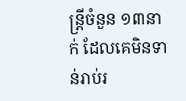ន្ត្រីចំនួន ១៣នាក់ ដែលគេមិនទាន់រាប់រ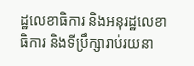ដ្ឋលេខាធិការ និងអនុរដ្ឋលេខាធិការ និងទីប្រឹក្សារាប់រយនា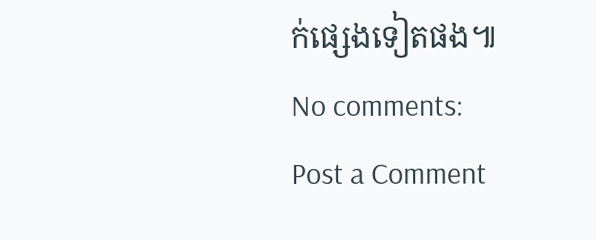ក់ផ្សេងទៀតផង៕
No comments:
Post a Comment